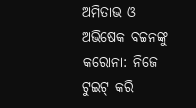ଅମିତାଭ ଓ ଅଭିଷେକ ବଚ୍ଚନଙ୍କୁ କରୋନା: ନିଜେ ଟୁଇଟ୍ କରି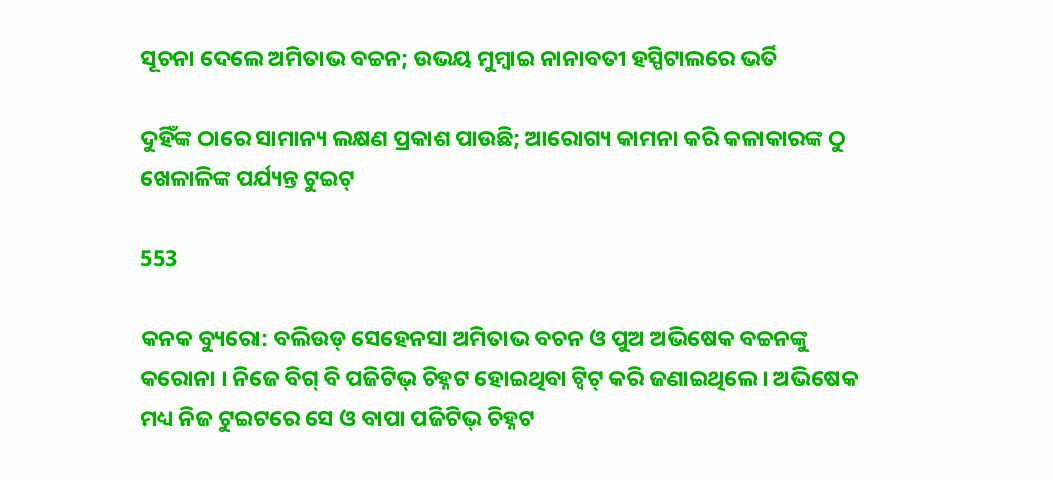ସୂଚନା ଦେଲେ ଅମିତାଭ ବଚ୍ଚନ; ଉଭୟ ମୁମ୍ବାଇ ନାନାବତୀ ହସ୍ପିଟାଲରେ ଭର୍ତି

ଦୁହିଁଙ୍କ ଠାରେ ସାମାନ୍ୟ ଲକ୍ଷଣ ପ୍ରକାଶ ପାଉଛି; ଆରୋଗ୍ୟ କାମନା କରି କଳାକାରଙ୍କ ଠୁ ଖେଳାଳିଙ୍କ ପର୍ଯ୍ୟନ୍ତ ଟୁଇଟ୍

553

କନକ ବ୍ୟୁରୋ: ବଲିଉଡ୍ ସେହେନସା ଅମିତାଭ ବଚନ ଓ ପୁଅ ଅଭିଷେକ ବଚ୍ଚନଙ୍କୁ କରୋନା । ନିଜେ ବିଗ୍ ବି ପଜିଟିଭ୍ ଚିହ୍ନଟ ହୋଇଥିବା ଟ୍ୱିଟ୍ କରି ଜଣାଇଥିଲେ । ଅଭିଷେକ ମଧ୍ୟ ନିଜ ଟୁଇଟରେ ସେ ଓ ବାପା ପଜିଟିଭ୍ ଚିହ୍ନଟ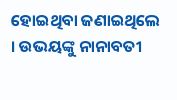ହୋଇଥିବା ଜଣାଇଥିଲେ । ଉଭୟଙ୍କୁ ନାନାବତୀ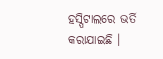ହସ୍ପିଟାଲରେ ଭର୍ତି କରାଯାଇଛି ।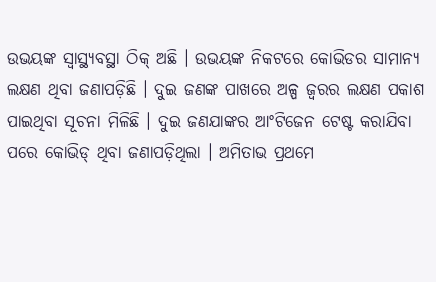ଉଭୟଙ୍କ ସ୍ୱାସ୍ଥ୍ୟବସ୍ଥା ଠିକ୍ ଅଛି । ଉଭୟଙ୍କ ନିକଟରେ କୋଭିଡର ସାମାନ୍ୟ ଲକ୍ଷଣ ଥିବା ଜଣାପଡ଼ିଛି । ଦୁଇ ଜଣଙ୍କ ପାଖରେ ଅଳ୍ପ ଜ୍ୱରର ଲକ୍ଷଣ ପକାଶ ପାଇଥିବା ସୂଚନା ମିଳିଛି । ଦୁଇ ଜଣଯାଙ୍କର ଆଂଟିଜେନ ଟେଷ୍ଟ କରାଯିବା ପରେ କୋଭିଡ୍ ଥିବା ଜଣାପଡ଼ିଥିଲା । ଅମିତାଭ ପ୍ରଥମେ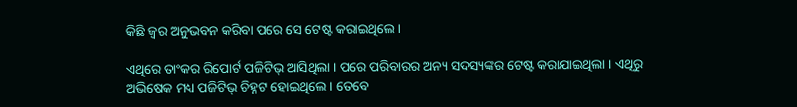କିଛି ଜ୍ୱର ଅନୁଭବନ କରିବା ପରେ ସେ ଟେଷ୍ଟ କରାଇଥିଲେ ।

ଏଥିରେ ତାଂକର ରିପୋର୍ଟ ପଜିଟିଭ୍ ଆସିଥିଲା । ପରେ ପରିବାରର ଅନ୍ୟ ସଦସ୍ୟଙ୍କର ଟେଷ୍ଟ କରାଯାଇଥିଲା । ଏଥିରୁ ଅଭିଷେକ ମଧ୍ୟ ପଜିଟିଭ୍ ଚିହ୍ନଟ ହୋଇଥିଲେ । ତେବେ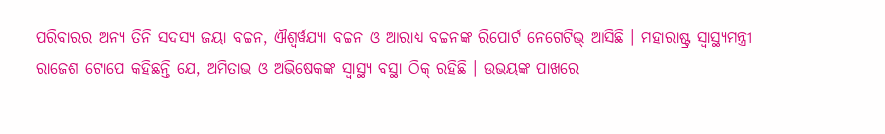ପରିବାରର ଅନ୍ୟ ତିନି ସଦସ୍ୟ ଜୟା ବଚ୍ଚନ, ଐଶ୍ୱର୍ୱଯ୍ୟା ବଚ୍ଚନ ଓ ଆରାଧ୍ୟ ବଚ୍ଚନଙ୍କ ରିପୋର୍ଟ ନେଗେଟିଭ୍ ଆସିଛି । ମହାରାଷ୍ଟ୍ର ସ୍ୱାସ୍ଥ୍ୟମନ୍ତ୍ରୀ ରାଜେଶ ଟୋପେ କହିଛନ୍ତି ଯେ, ଅମିତାଭ ଓ ଅଭିଷେକଙ୍କ ସ୍ୱାସ୍ଥ୍ୟ ବସ୍ଥା ଠିକ୍ ରହିଛି । ଉଭୟଙ୍କ ପାଖରେ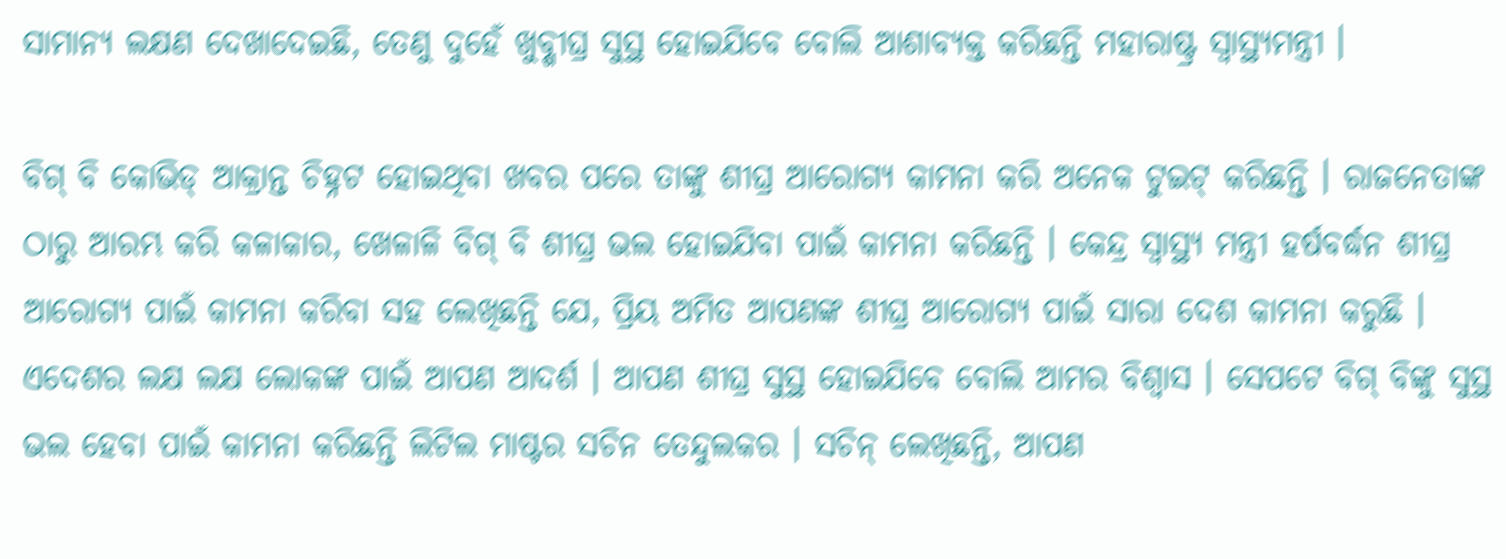ସାମାନ୍ୟ ଲକ୍ଷଣ ଦେଖାଦେଇଛି, ତେଣୁ ଦୁହେଁ ଖୁବ୍ଶୀଘ୍ର ସୁସ୍ଥ ହୋଇଯିବେ ବୋଲି ଆଶାବ୍ୟକ୍ତ କରିଛନ୍ତି ମହାରାଷ୍ଟ୍ର ସ୍ୱାସ୍ଥ୍ୟମନ୍ତ୍ରୀ ।

ବିଗ୍ ବି କୋଭିଡ୍ ଆକ୍ରାନ୍ତ ଚିହ୍ନଟ ହୋଇଥିବା ଖବର ପରେ ତାଙ୍କୁ ଶୀଘ୍ର ଆରୋଗ୍ୟ କାମନା କରି ଅନେକ ଟୁଇଟ୍ କରିଛନ୍ତି । ରାଜନେତାଙ୍କ ଠାରୁ ଆରମ୍ଭ କରି କଳାକାର, ଖେଳାଳି ବିଗ୍ ବି ଶୀଘ୍ର ଭଲ ହୋଇଯିବା ପାଇଁ କାମନା କରିଛନ୍ତି । କେନ୍ଦ୍ର ସ୍ୱାସ୍ଥ୍ୟ ମନ୍ତ୍ରୀ ହର୍ଷବର୍ଦ୍ଧନ ଶୀଘ୍ର ଆରୋଗ୍ୟ ପାଇଁ କାମନା କରିବା ସହ ଲେଖିଛନ୍ତି ଯେ, ପ୍ରିୟ ଅମିତ ଆପଣଙ୍କ ଶୀଘ୍ର ଆରୋଗ୍ୟ ପାଇଁ ସାରା ଦେଶ କାମନା କରୁଛି । ଏଦେଶର ଲକ୍ଷ ଲକ୍ଷ ଲୋକଙ୍କ ପାଇଁ ଆପଣ ଆଦର୍ଶ । ଆପଣ ଶୀଘ୍ର ସୁସ୍ଥ ହୋଇଯିବେ ବୋଲି ଆମର ବିଶ୍ୱାସ । ସେପଟେ ବିଗ୍ ବିଙ୍କୁ ସୁସ୍ଥ ଭଲ ହେବା ପାଇଁ କାମନା କରିଛନ୍ତି ଲିଟିଲ ମାଷ୍ଟର ସଚିନ ତେନ୍ଦୁଲକର । ସଚିନ୍ ଲେଖିଛନ୍ତି, ଆପଣ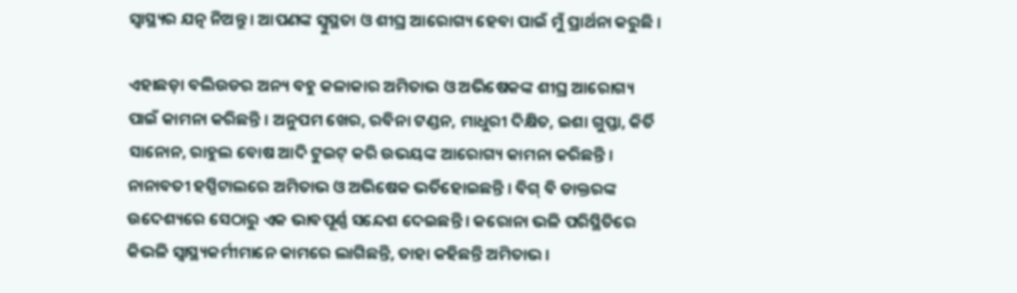ସ୍ୱାସ୍ଥ୍ୟର ଯତ୍ନ ନିଅନ୍ତୁ । ଆପଣଙ୍କ ସ୍ୱୁସ୍ଥତା ଓ ଶୀଘ୍ର ଆରୋଗ୍ୟ ହେବା ପାଇଁ ମୁଁ ପ୍ରାର୍ଥନା କରୁଛି ।

ଏହାଛଡ଼ା ବଲିଉଡର ଅନ୍ୟ ବହୁ କଳାକାର ଅମିତାଭ ଓ ଅଭିଷେକଙ୍କ ଶୀଘ୍ର ଆରୋଗ୍ୟ ପାଇଁ କାମନା କରିଛନ୍ତି । ଅନୁପମ ଖେର, ରବିନା ଟଣ୍ଡନ, ମାଧୁରୀ ଦିକ୍ଷିତ, ଇଶା ଗୁପ୍ତା, କିର୍ତି ସାନୋନ, ରାହୁଲ ବୋଷ ଆଦି ଟୁଇଟ୍ କରି ଉଭୟଙ୍କ ଆରୋଗ୍ୟ କାମନା କରିଛନ୍ତି ।
ନାନାବତୀ ହସ୍ପିଟାଲରେ ଅମିତାଭ ଓ ଅଭିଷେକ ଭର୍ତିହୋଇଛନ୍ତି । ବିଗ୍ ବି ଡାକ୍ତରଙ୍କ ଉଦେଶ୍ୟରେ ସେଠାରୁ ଏକ ଭାବପୂର୍ଣ୍ଣ ସନ୍ଦେଶ ଦେଇଛନ୍ତି । କରୋନା ଭଳି ପରିସ୍ଥିତିରେ କିଭଳି ସ୍ୱାସ୍ଥ୍ୟକର୍ମୀମାନେ କାମରେ ଲାଗିଛନ୍ତି, ତାହା କହିଛନ୍ତି ଅମିତାଭ ।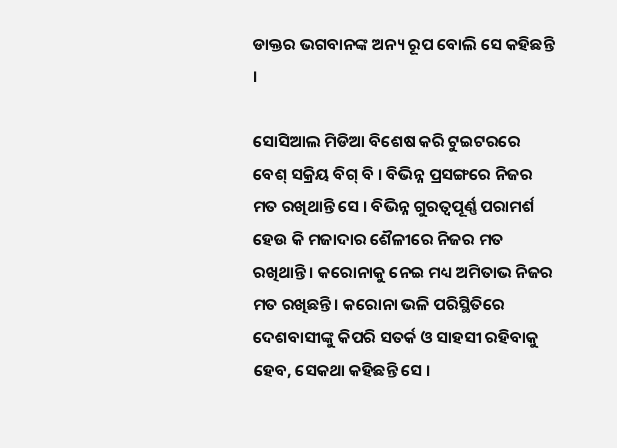ଡାକ୍ତର ଭଗବାନଙ୍କ ଅନ୍ୟ ରୂପ ବୋଲି ସେ କହିଛନ୍ତି ।

ସୋସିଆଲ ମିଡିଆ ବିଶେଷ କରି ଟୁଇଟରରେ ବେଶ୍ ସକ୍ରିୟ ବିଗ୍ ବି । ବିଭିନ୍ନ ପ୍ରସଙ୍ଗରେ ନିଜର ମତ ରଖିଥାନ୍ତି ସେ । ବିଭିନ୍ନ ଗୁରତ୍ୱପୂର୍ଣ୍ଣ ପରାମର୍ଶ ହେଉ କି ମଜାଦାର ଶୈଳୀରେ ନିଜର ମତ ରଖିଥାନ୍ତି । କରୋନାକୁ ନେଇ ମଧ୍ୟ ଅମିତାଭ ନିଜର ମତ ରଖିଛନ୍ତି । କରୋନା ଭଳି ପରିସ୍ଥିତିରେ ଦେଶବାସୀଙ୍କୁ କିପରି ସତର୍କ ଓ ସାହସୀ ରହିବାକୁ ହେବ, ସେକଥା କହିଛନ୍ତି ସେ ।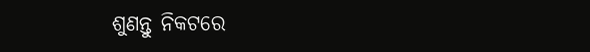ଶୁଣନ୍ତୁ ନିକଟରେ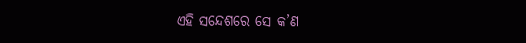ଏହି ସନ୍ଦେଶରେ ସେ କ’ଣ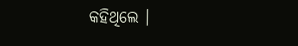କହିଥିଲେ ।